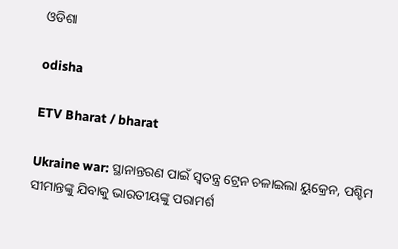ଓଡିଶା

odisha

ETV Bharat / bharat

Ukraine war: ସ୍ଥାନାନ୍ତରଣ ପାଇଁ ସ୍ବତନ୍ତ୍ର ଟ୍ରେନ ଚଳାଇଲା ୟୁକ୍ରେନ, ପଶ୍ଚିମ ସୀମାନ୍ତଙ୍କୁ ଯିବାକୁ ଭାରତୀୟଙ୍କୁ ପରାମର୍ଶ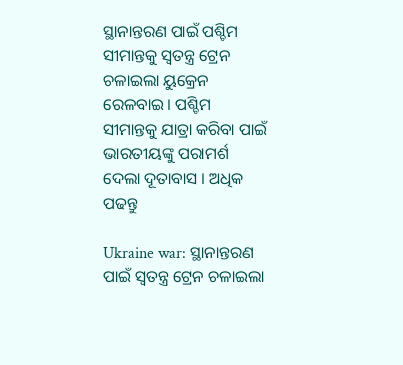ସ୍ଥାନାନ୍ତରଣ ପାଇଁ ପଶ୍ଚିମ ସୀମାନ୍ତକୁ ସ୍ବତନ୍ତ୍ର ଟ୍ରେନ ଚଳାଇଲା ୟୁକ୍ରେନ ରେଳବାଇ। ପଶ୍ଚିମ ସୀମାନ୍ତକୁ ଯାତ୍ରା କରିବା ପାଇଁ ଭାରତୀୟଙ୍କୁ ପରାମର୍ଶ ଦେଲା ଦୂତାବାସ । ଅଧିକ ପଢନ୍ତୁ

Ukraine war: ସ୍ଥାନାନ୍ତରଣ ପାଇଁ ସ୍ବତନ୍ତ୍ର ଟ୍ରେନ ଚଳାଇଲା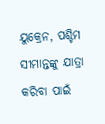ୟୁକ୍ରେନ, ପଶ୍ଚିମ ସୀମାନ୍ତଙ୍କୁ ଯାତ୍ରା କରିବା ପାଇଁ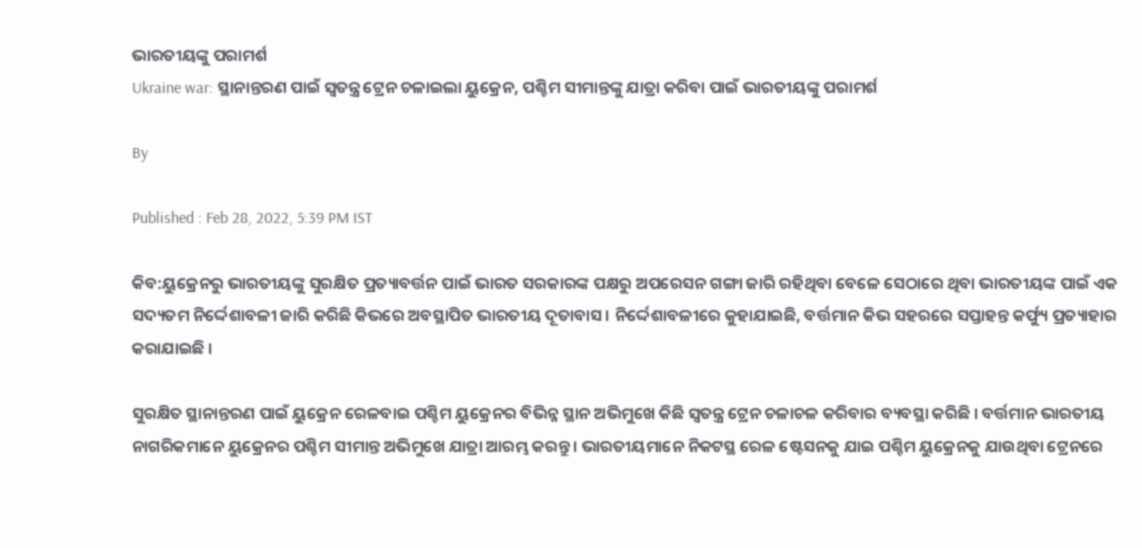ଭାରତୀୟଙ୍କୁ ପରାମର୍ଶ
Ukraine war: ସ୍ଥାନାନ୍ତରଣ ପାଇଁ ସ୍ବତନ୍ତ୍ର ଟ୍ରେନ ଚଳାଇଲା ୟୁକ୍ରେନ, ପଶ୍ଚିମ ସୀମାନ୍ତଙ୍କୁ ଯାତ୍ରା କରିବା ପାଇଁ ଭାରତୀୟଙ୍କୁ ପରାମର୍ଶ

By

Published : Feb 28, 2022, 5:39 PM IST

କିବ:ୟୁକ୍ରେନରୁ ଭାରତୀୟଙ୍କୁ ସୁରକ୍ଷିତ ପ୍ରତ୍ୟାବର୍ତ୍ତନ ପାଇଁ ଭାରତ ସରକାରଙ୍କ ପକ୍ଷରୁ ଅପରେସନ ଗଙ୍ଗା ଜାରି ରହିଥିବା ବେଳେ ସେଠାରେ ଥିବା ଭାରତୀୟଙ୍କ ପାଇଁ ଏକ ସଦ୍ୟତମ ନିର୍ଦ୍ଦେଶାବଳୀ ଜାରି କରିଛି କିଭରେ ଅବସ୍ଥାପିତ ଭାରତୀୟ ଦୂତାବାସ । ନିର୍ଦ୍ଦେଶାବଳୀରେ କୁହାଯାଇଛି, ବର୍ତ୍ତମାନ କିଭ ସହରରେ ସପ୍ତାହନ୍ତ କର୍ଫ୍ୟୁ ପ୍ରତ୍ୟାହାର କରାଯାଇଛି ।

ସୁରକ୍ଷିତ ସ୍ଥାନାନ୍ତରଣ ପାଇଁ ୟୁକ୍ରେନ ରେଳବାଇ ପଶ୍ଚିମ ୟୁକ୍ରେନର ବିଭିନ୍ନ ସ୍ଥାନ ଅଭିମୁଖେ କିଛି ସ୍ବତନ୍ତ୍ର ଟ୍ରେନ ଚଳାଚଳ କରିବାର ବ୍ୟବସ୍ଥା କରିଛି । ବର୍ତ୍ତମାନ ଭାରତୀୟ ନାଗରିକମାନେ ୟୁକ୍ରେନର ପଶ୍ଚିମ ସୀମାନ୍ତ ଅଭିମୁଖେ ଯାତ୍ରା ଆରମ୍ଭ କରନ୍ତୁ । ଭାରତୀୟମାନେ ନିକଟସ୍ଥ ରେଳ ଷ୍ଟେସନକୁ ଯାଇ ପଶ୍ଚିମ ୟୁକ୍ରେନକୁ ଯାଉଥିବା ଟ୍ରେନରେ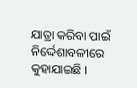ଯାତ୍ରା କରିବା ପାଇଁ ନିର୍ଦ୍ଦେଶାବଳୀରେ କୁହାଯାଇଛି ।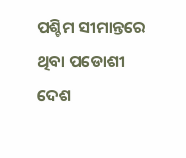ପଶ୍ଚିମ ସୀମାନ୍ତରେ ଥିବା ପଡୋଶୀ ଦେଶ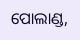ପୋଲାଣ୍ଡ,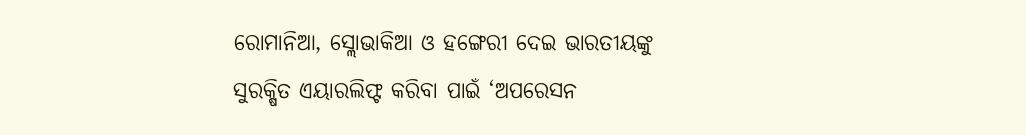ରୋମାନିଆ, ସ୍ଲୋଭାକିଆ ଓ ହଙ୍ଗେରୀ ଦେଇ ଭାରତୀୟଙ୍କୁ ସୁରକ୍ଷିତ ଏୟାରଲିଫ୍ଟ କରିବା ପାଇଁ ‘ଅପରେସନ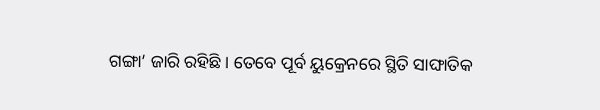ଗଙ୍ଗା’ ଜାରି ରହିଛି । ତେବେ ପୂର୍ବ ୟୁକ୍ରେନରେ ସ୍ଥିତି ସାଙ୍ଘାତିକ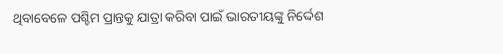ଥିବାବେଳେ ପଶ୍ଚିମ ପ୍ରାନ୍ତକୁ ଯାତ୍ରା କରିବା ପାଇଁ ଭାରତୀୟଙ୍କୁ ନିର୍ଦ୍ଦେଶ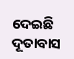ଦେଇଛି ଦୂତାବାସ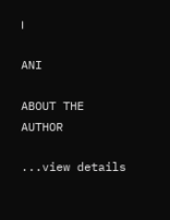।

ANI

ABOUT THE AUTHOR

...view details